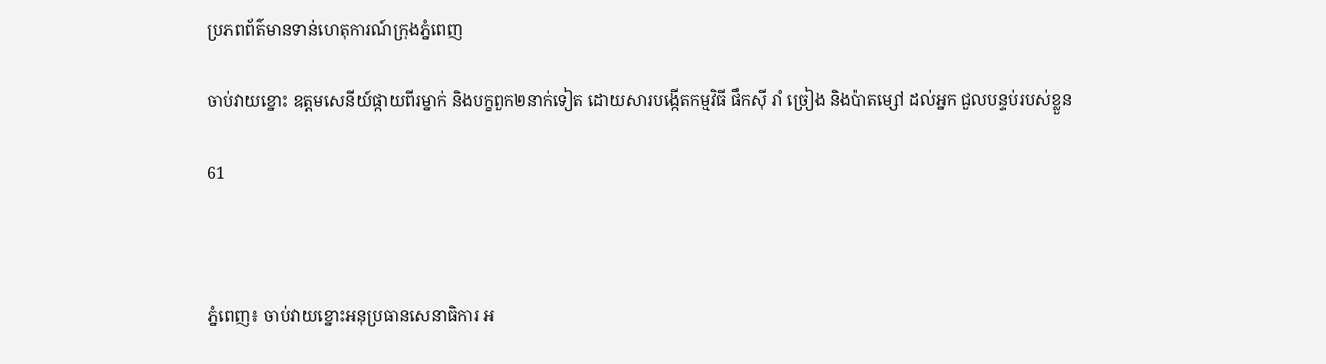ប្រភពព័ត៌មានទាន់ហេតុការណ៍ក្រុងភ្នំពេញ

ចាប់វាយខ្នោះ ឧត្តមសេនីយ៍ផ្កាយពីរម្នាក់ និងបក្ខពួក២នាក់ទៀត ដោយសារបង្កើតកម្មវិធី ផឹកស៊ី រាំ ច្រៀង និងប៉ាតម្សៅ ដល់អ្នក ជួលបន្ទប់របស់ខ្លួន

61



ភ្នំពេញ៖ ចាប់វាយខ្នោះអនុប្រធានសេនាធិការ អ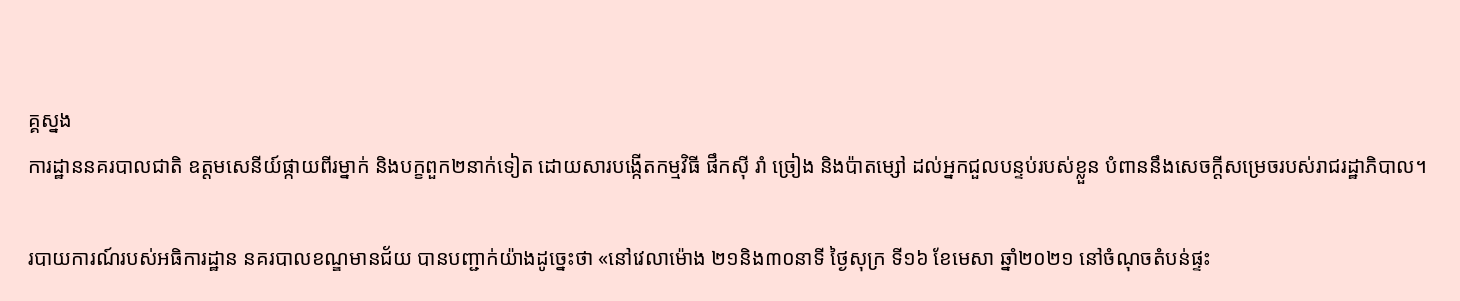គ្គស្នង
ការដ្ឋាននគរបាលជាតិ ឧត្តមសេនីយ៍ផ្កាយពីរម្នាក់ និងបក្ខពួក២នាក់ទៀត ដោយសារបង្កើតកម្មវិធី ផឹកស៊ី រាំ ច្រៀង និងប៉ាតម្សៅ ដល់អ្នកជួលបន្ទប់របស់ខ្លួន បំពាននឹងសេចក្តីសម្រេចរបស់រាជរដ្ឋាភិបាល។

របាយការណ៍របស់អធិការដ្ឋាន នគរបាលខណ្ឌមានជ័យ បានបញ្ជាក់យ៉ាងដូច្នេះថា «នៅវេលាម៉ោង ២១និង៣០នាទី ថ្ងៃសុក្រ ទី១៦ ខែមេសា ឆ្នាំ២០២១ នៅចំណុចតំបន់ផ្ទះ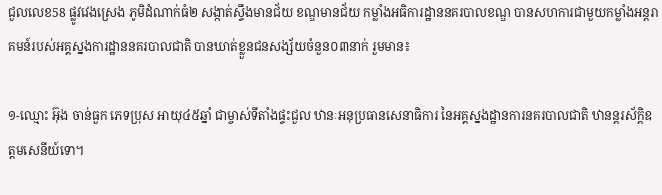ជួលលេខ58 ផ្លូវវេងស្រេង ភូមិដំណាក់ធំ២ សង្កាត់ស្ទឹងមានជ័យ ខណ្ឌមានជ័យ កម្លាំងអធិការដ្ឋាននគរបាលខណ្ឌ បានសហការជាមួយកម្លាំងអន្តរាគមន៍របស់អគ្គស្នងការដ្ឋាននគរបាលជាតិ បានឃាត់ខ្លួនជនសង្ស័យចំនួន០៣នាក់ រួមមាន៖

១-ឈ្មោះ អ៊ុង ចាន់ធួក ភេទប្រុស អាយុ៤៥ឆ្នាំ ជាម្ចាស់ទីតាំងផ្ទះជួល ឋានៈអនុប្រធានសេនាធិការ នៃអគ្គស្នងដ្ឋានការនគរបាលជាតិ ឋានន្តរស័ក្តិឧត្តមសេនីយ៍ទោ។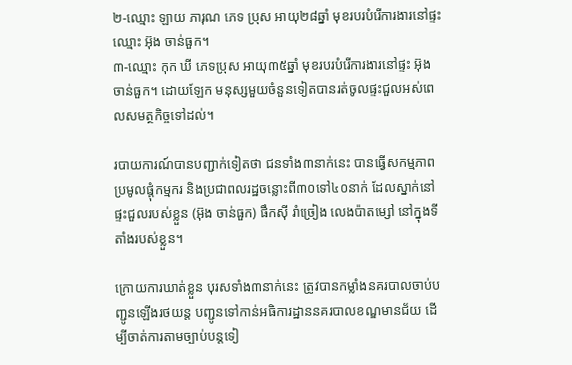២-ឈ្មោះ ឡាយ ភារុណ ភេទ ប្រុស អាយុ២៨ឆ្នាំ មុខរបរបំរើការងារនៅផ្ទះឈ្មោះ អ៊ុង ចាន់ធួក។
៣-ឈ្មោះ កុក ឃី ភេទប្រុស អាយុ៣៥ឆ្នាំ មុខរបរបំរើការងារនៅផ្ទះ អ៊ុង ចាន់ធួក។ ដោយឡែក មនុស្សមួយចំនួនទៀតបានរត់ចូលផ្ទះជួលអស់ពេលសមត្ថកិច្ចទៅដល់។

របាយការណ៍បានបញ្ជាក់ទៀតថា ជនទាំង៣នាក់នេះ បានធ្វើសកម្មភាពប្រមូលផ្តុំកម្មករ និងប្រជាពលរដ្ឋចន្លោះពី៣០ទៅ៤០នាក់ ដែលស្នាក់នៅផ្ទះជួលរបស់ខ្លួន (អ៊ុង ចាន់ធួក) ផឹកស៊ី រាំច្រៀង លេងប៉ាតម្សៅ នៅក្នុងទីតាំងរបស់ខ្លួន។

ក្រោយការឃាត់ខ្លួន បុរសទាំង៣នាក់នេះ ត្រូវបានកម្លាំងនគរបាលចាប់បញ្ជូនឡើងរថយន្ត បញ្ជូនទៅកាន់អធិការដ្ឋាននគរបាលខណ្ឌមានជ័យ ដើម្បីចាត់ការតាមច្បាប់បន្តទៀ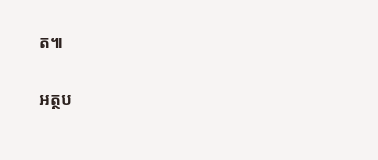ត៕

អត្ថប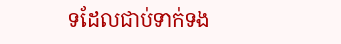ទដែលជាប់ទាក់ទង